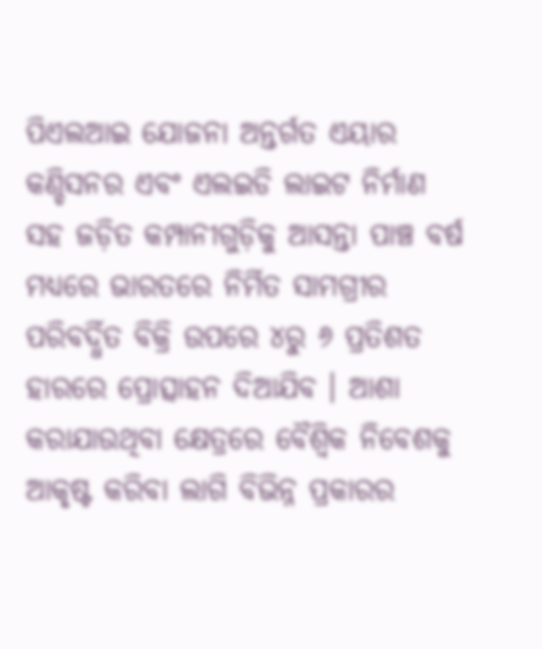ପିଏଲଆଇ ଯୋଜନା ଅନ୍ତର୍ଗତ ଏୟାର କଣ୍ଡିସନର ଏବଂ ଏଲଇଡି ଲାଇଟ ନିର୍ମାଣ ସହ ଜଡ଼ିତ କମ୍ପାନୀଗୁଡ଼ିକୁ ଆସନ୍ତା ପାଞ୍ଚ ବର୍ଷ ମଧ୍ୟରେ ଭାରତରେ ନିର୍ମିତ ସାମଗ୍ରୀର ପରିବର୍ଦ୍ଧିତ ବିକ୍ରି ଉପରେ ୪ରୁ ୬ ପ୍ରତିଶତ ହାରରେ ପ୍ରୋତ୍ସାହନ ଦିଆଯିବ । ଆଶା କରାଯାଉଥିବା କ୍ଷେତ୍ରରେ ବୈଶ୍ୱିକ ନିବେଶକୁ ଆକୃଷ୍ଟ କରିବା ଲାଗି ବିଭିନ୍ନ ପ୍ରକାରର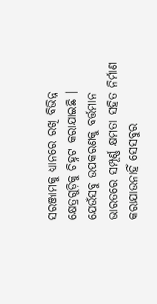ସରଞ୍ଜାମକୁ ଧ୍ୟାନରେ ରଖି ବିଭିନ୍ନ କ୍ଷେତ୍ରଗୁଡ଼ିକୁ ଚିହ୍ନଟ କରାଯାଇଛି । ଯେଉଁସବୁ ଉପକରଣକୁ ବର୍ତ୍ତମାନ ଭାରତରେ ସମ୍ପୂର୍ଣ୍ଣ କ୍ଷମତା ସହିତ ନିର୍ମାଣ କରାଯାଉନାହିଁ ସେସବୁର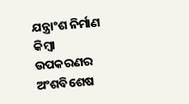ଯନ୍ତ୍ରାଂଶ ନିର୍ମାଣ କିମ୍ବା ଉପକରଣର ଅଂଶବିଶେଷ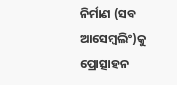ନିର୍ମାଣ (ସବ ଆସେମ୍ବଲିଂ)କୁ ପ୍ରୋତ୍ସାହନ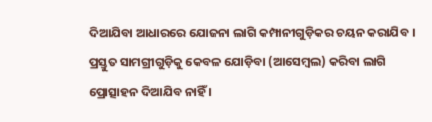ଦିଆଯିବା ଆଧାରରେ ଯୋଜନା ଲାଗି କମ୍ପାନୀଗୁଡ଼ିକର ଚୟନ କରାଯିବ । ପ୍ରସ୍ତୁତ ସାମଗ୍ରୀଗୁଡ଼ିକୁ କେବଳ ଯୋଡ଼ିବା (ଆସେମ୍ବଲ) କରିବା ଲାଗି ପ୍ରୋତ୍ସାହନ ଦିଆଯିବ ନାହିଁ ।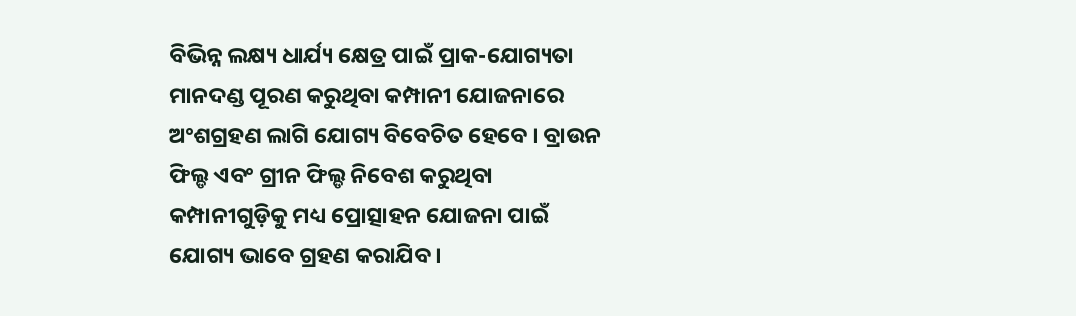ବିଭିନ୍ନ ଲକ୍ଷ୍ୟ ଧାର୍ଯ୍ୟ କ୍ଷେତ୍ର ପାଇଁ ପ୍ରାକ-ଯୋଗ୍ୟତା ମାନଦଣ୍ଡ ପୂରଣ କରୁଥିବା କମ୍ପାନୀ ଯୋଜନାରେ ଅଂଶଗ୍ରହଣ ଲାଗି ଯୋଗ୍ୟ ବିବେଚିତ ହେବେ । ବ୍ରାଉନ ଫିଲ୍ଡ ଏବଂ ଗ୍ରୀନ ଫିଲ୍ଡ ନିବେଶ କରୁଥିବା କମ୍ପାନୀଗୁଡ଼ିକୁ ମଧ୍ୟ ପ୍ରୋତ୍ସାହନ ଯୋଜନା ପାଇଁ ଯୋଗ୍ୟ ଭାବେ ଗ୍ରହଣ କରାଯିବ ।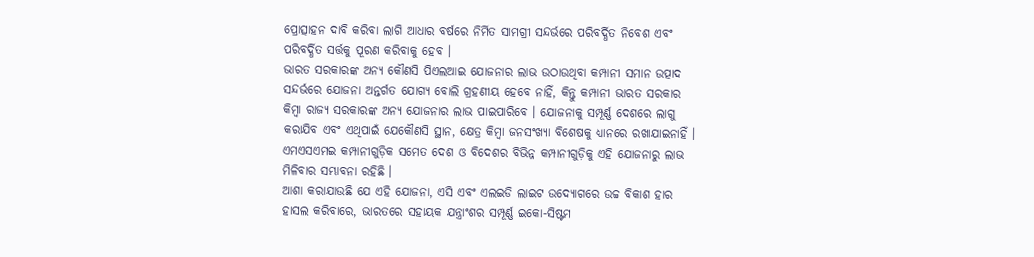ପ୍ରୋତ୍ସାହନ ଦାବି କରିବା ଲାଗି ଆଧାର ବର୍ଷରେ ନିର୍ମିତ ସାମଗ୍ରୀ ସନ୍ଦର୍ଭରେ ପରିବର୍ଦ୍ଧିତ ନିବେଶ ଏବଂ ପରିବର୍ଦ୍ଧିତ ସର୍ତ୍ତକୁ ପୂରଣ କରିବାକୁ ହେବ ।
ଭାରତ ସରକାରଙ୍କ ଅନ୍ୟ କୌଣସି ପିଏଲଆଇ ଯୋଜନାର ଲାଭ ଉଠାଉଥିବା କମ୍ପାନୀ ସମାନ ଉତ୍ପାଦ ସନ୍ଦର୍ଭରେ ଯୋଜନା ଅନ୍ତର୍ଗତ ଯୋଗ୍ୟ ବୋଲି ଗ୍ରହଣୀୟ ହେବେ ନାହିଁ, କିନ୍ତୁ କମ୍ପାନୀ ଭାରତ ସରକାର କିମ୍ବା ରାଜ୍ୟ ସରକାରଙ୍କ ଅନ୍ୟ ଯୋଜନାର ଲାଭ ପାଇପାରିବେ । ଯୋଜନାକୁ ସମ୍ପୂର୍ଣ୍ଣ ଦେଶରେ ଲାଗୁ କରାଯିବ ଏବଂ ଏଥିପାଇଁ ଯେକୌଣସି ସ୍ଥାନ, କ୍ଷେତ୍ର କିମ୍ବା ଜନସଂଖ୍ୟା ବିଶେଷକୁ ଧ୍ୟାନରେ ରଖାଯାଇନାହିଁ । ଏମଏସଏମଇ କମ୍ପାନୀଗୁଡ଼ିକ ସମେତ ଦେଶ ଓ ବିଦେଶର ବିଭିନ୍ନ କମ୍ପାନୀଗୁଡ଼ିକୁ ଏହି ଯୋଜନାରୁ ଲାଭ ମିଳିବାର ସମ୍ଭାବନା ରହିଛି ।
ଆଶା କରାଯାଉଛି ଯେ ଏହି ଯୋଜନା, ଏସି ଏବଂ ଏଲଇଡି ଲାଇଟ ଉଦ୍ୟୋଗରେ ଉଚ୍ଚ ବିକାଶ ହାର ହାସଲ କରିବାରେ, ଭାରତରେ ସହାୟକ ଯନ୍ତ୍ରାଂଶର ସମ୍ପୂର୍ଣ୍ଣ ଇକୋ-ସିଷ୍ଟମ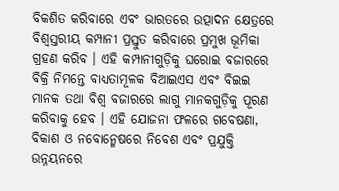ବିକଶିତ କରିବାରେ ଏବଂ ଭାରତରେ ଉତ୍ପାଦନ କ୍ଷେତ୍ରରେ ବିଶ୍ୱସ୍ତରୀୟ କମ୍ପାନୀ ପ୍ରସ୍ତୁତ କରିବାରେ ପ୍ରମୁଖ ଭୂମିକା ଗ୍ରହଣ କରିବ । ଏହି କମ୍ପାନୀଗୁଡ଼ିକୁ ଘରୋଇ ବଜାରରେ ବିକ୍ରି ନିମନ୍ତେ ବାଧ୍ୟତାମୂଳକ ବିଆଇଏସ ଏବଂ ବିଇଇ ମାନକ ତଥା ବିଶ୍ୱ ବଜାରରେ ଲାଗୁ ମାନକଗୁଡ଼ିକୁ ପୂରଣ କରିବାକୁ ହେବ । ଏହି ଯୋଜନା ଫଳରେ ଗବେଷଣା, ବିକାଶ ଓ ନବୋନ୍ମେଷରେ ନିବେଶ ଏବଂ ପ୍ରଯୁକ୍ତି ଉନ୍ନୟନରେ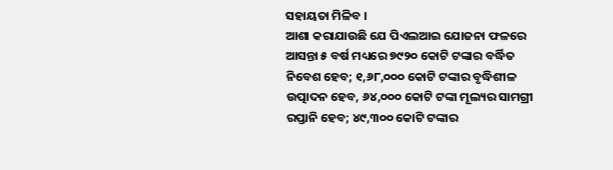ସହାୟତା ମିଳିବ ।
ଆଶା କରାଯାଉଛି ଯେ ପିଏଲଆଇ ଯୋଜନା ଫଳରେ ଆସନ୍ତା ୫ ବର୍ଷ ମଧ୍ୟରେ ୭୯୨୦ କୋଟି ଟଙ୍କାର ବର୍ଦ୍ଧିତ ନିବେଶ ହେବ; ୧,୬୮,୦୦୦ କୋଟି ଟଙ୍କାର ବୃଦ୍ଧିଶୀଳ ଉତ୍ପାଦନ ହେବ, ୬୪,୦୦୦ କୋଟି ଟଙ୍କା ମୂଲ୍ୟର ସାମଗ୍ରୀ ରପ୍ତାନି ହେବ; ୪୯,୩୦୦ କୋଟି ଟଙ୍କାର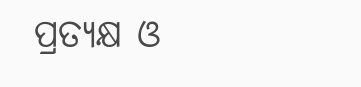ପ୍ରତ୍ୟକ୍ଷ ଓ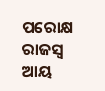ପରୋକ୍ଷ ରାଜସ୍ୱ ଆୟ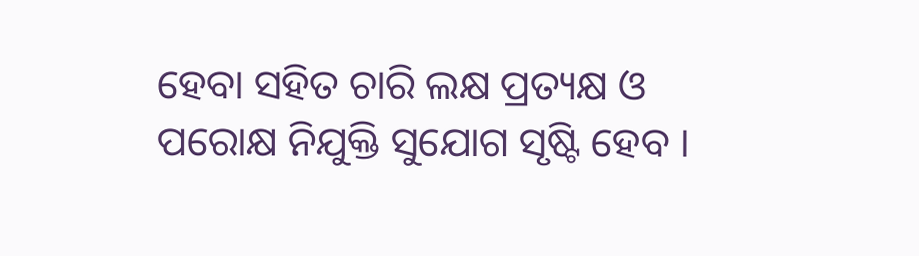ହେବା ସହିତ ଚାରି ଲକ୍ଷ ପ୍ରତ୍ୟକ୍ଷ ଓ ପରୋକ୍ଷ ନିଯୁକ୍ତି ସୁଯୋଗ ସୃଷ୍ଟି ହେବ ।